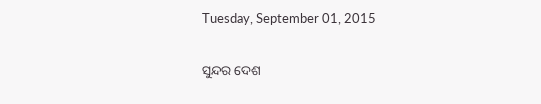Tuesday, September 01, 2015

ସୁନ୍ଦର ଦେଶ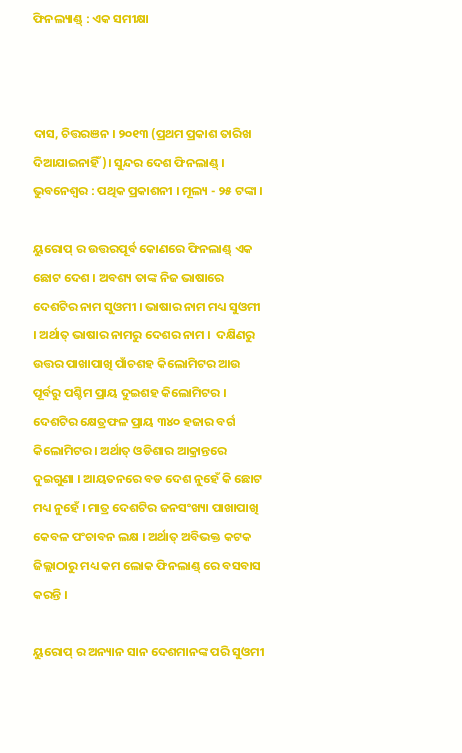ଫିନଲ୍ୟାଣ୍ଡ୍ : ଏକ ସମୀକ୍ଷା



ଦାସ, ଚିତ୍ତରଞନ । ୨୦୧୩ (ପ୍ରଥମ ପ୍ରକାଶ ତାରିଖ ଦିଆଯାଇନାହିଁ)। ସୁନ୍ଦର ଦେଶ ଫିନଲାଣ୍ଡ୍ । ଭୁବନେଶ୍ୱର : ପଥିକ ପ୍ରକାଶନୀ । ମୂଲ୍ୟ - ୨୫ ଟଙ୍କା ।

ୟୁରୋପ୍ ର ଉତ୍ତରପୂର୍ବ କୋଣରେ ଫିନଲାଣ୍ଡ୍ ଏକ ଛୋଟ ଦେଶ । ଅବଶ୍ୟ ତାଙ୍କ ନିଜ ଭାଷାରେ ଦେଶଟିର ନାମ ସୁଓମୀ । ଭାଷାର ନାମ ମଧ୍ୟ ସୁଓମୀ । ଅର୍ଥାତ୍ ଭାଷାର ନାମରୁ ଦେଶର ନାମ ।  ଦକ୍ଷିଣରୁ ଉତ୍ତର ପାଖାପାଖି ପାଁଚଶହ କିଲୋମିଟର ଆଉ ପୂର୍ବରୁ ପଶ୍ଚିମ ପ୍ରାୟ ଦୁଇଶହ କିଲୋମିଟର । ଦେଶଟିର କ୍ଷେତ୍ରଫଳ ପ୍ରାୟ ୩୪୦ ହଜାର ବର୍ଗ କିଲୋମିଟର । ଅର୍ଥାତ୍ ଓଡିଶାର ଆକ୍ରାନ୍ତରେ ଦୁଇଗୁଣା । ଆୟତନରେ ବଡ ଦେଶ ନୁହେଁ କି ଛୋଟ ମଧ୍ୟ ନୁହେଁ । ମାତ୍ର ଦେଶଟିର ଜନସଂଖ୍ୟା ପାଖାପାଖି କେବଳ ପଂଚାବନ ଲକ୍ଷ । ଅର୍ଥାତ୍ ଅବିଭକ୍ତ କଟକ ଜିଲ୍ଲାଠାରୁ ମଧ୍ୟ କମ ଲୋକ ଫିନଲାଣ୍ଡ୍ ରେ ବସବାସ କରନ୍ତି ।

ୟୁରୋପ୍ ର ଅନ୍ୟାନ ସାନ ଦେଶମାନଙ୍କ ପରି ସୁଓମୀ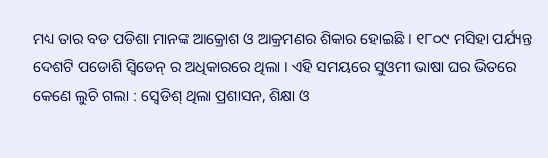ମଧ୍ୟ ତାର ବଡ ପଡିଶା ମାନଙ୍କ ଆକ୍ରୋଶ ଓ ଆକ୍ରମଣର ଶିକାର ହୋଇଛି । ୧୮୦୯ ମସିହା ପର୍ଯ୍ୟନ୍ତ ଦେଶଟି ପଡୋଶି ସ୍ୱିଡେନ୍ ର ଅଧିକାରରେ ଥିଲା । ଏହି ସମୟରେ ସୁଓମୀ ଭାଷା ଘର ଭିତରେ କେଣେ ଲୁଚି ଗଲା : ସ୍ୱେଡିଶ୍ ଥିଲା ପ୍ରଶାସନ, ଶିକ୍ଷା ଓ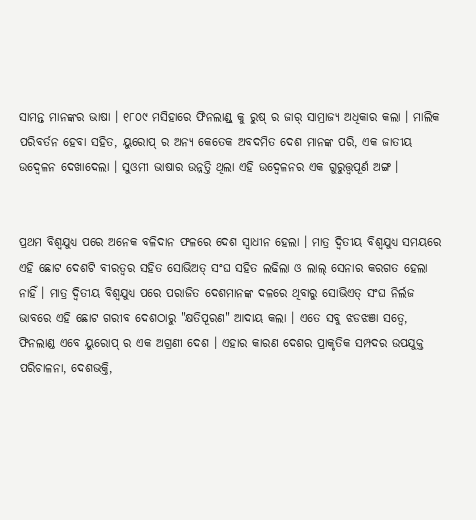ସାମନ୍ତ ମାନଙ୍କର ଭାଷା । ୧୮୦୯ ମସିହାରେ ଫିନଲାଣ୍ଡ୍ କୁ ରୁଷ୍ ର ଜାର୍ ସାମ୍ରାଜ୍ୟ ଅଧିକାର କଲା । ମାଲିକ ପରିବର୍ତନ ହେବା ସହିତ, ୟୁରୋପ୍ ର ଅନ୍ୟ କେତେକ ଅବଦମିତ ଦେଶ ମାନଙ୍କ ପରି, ଏକ ଜାତୀୟ ଉଦ୍ବେଳନ ଦେଖାଦେଲା । ସୁଓମୀ ଭାଷାର ଉନ୍ନତ୍ତି ଥିଲା ଏହି ଉଦ୍ବେଳନର ଏକ ଗୁରୁତ୍ତ୍ୱପୂର୍ଣ ଅଙ୍ଗ ।


ପ୍ରଥମ ବିଶ୍ୱଯୁଧ୍ୟ ପରେ ଅନେକ ବଳିଦାନ ଫଳରେ ଦେଶ ସ୍ୱାଧୀନ ହେଲା । ମାତ୍ର ଦ୍ୱିତୀୟ ବିଶ୍ୱଯୁଧ୍ୟ ସମୟରେ ଏହି ଛୋଟ ଦେଶଟି ବୀରତ୍ୱର ସହିତ ସୋଭିଅତ୍ ସଂଘ ସହିତ ଲଢିଲା ଓ ଲାଲ୍ ସେନାର କରଗତ ହେଲା ନାହିଁ । ମାତ୍ର ଦ୍ୱିତୀୟ ବିଶ୍ୱଯୁଧ୍ୟ ପରେ ପରାଜିତ ଦେଶମାନଙ୍କ ଦଳରେ ଥିବାରୁ ସୋଭିଏତ୍ ସଂଘ ନିର୍ଲଜ ଭାବରେ ଏହି ଛୋଟ ଗରୀବ ଦେଶଠାରୁ "କ୍ଷତିପୂରଣ" ଆଦାୟ କଲା । ଏତେ ସବୁ ଝଡଝଞା ସତ୍ୱେ, ଫିନଲାଣ୍ଡ ଏବେ ୟୁରୋପ୍ ର ଏକ ଅଗ୍ରଣୀ ଦେଶ । ଏହାର କାରଣ ଦେଶର ପ୍ରାକୃତିକ ସମ୍ପଦର ଉପଯୁକ୍ତ ପରିଚାଳନା, ଦେଶଭକ୍ତି,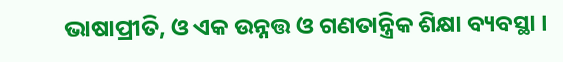ଭାଷାପ୍ରୀତି, ଓ ଏକ ଉନ୍ନତ୍ତ ଓ ଗଣତାନ୍ତ୍ରିକ ଶିକ୍ଷା ବ୍ୟବସ୍ଥା ।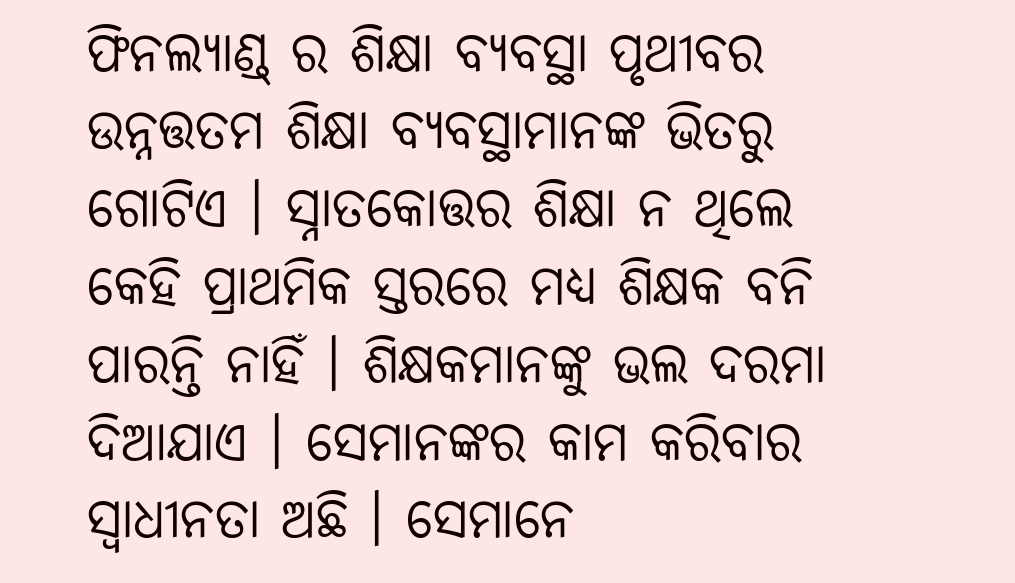ଫିନଲ୍ୟାଣ୍ଡ୍ ର ଶିକ୍ଷା ବ୍ୟବସ୍ଥା ପୃଥୀବର ଉନ୍ନତ୍ତତମ ଶିକ୍ଷା ବ୍ୟବସ୍ଥାମାନଙ୍କ ଭିତରୁ ଗୋଟିଏ । ସ୍ନାତକୋତ୍ତର ଶିକ୍ଷା ନ ଥିଲେ କେହି ପ୍ରାଥମିକ ସ୍ତରରେ ମଧ୍ୟ ଶିକ୍ଷକ ବନି ପାରନ୍ତି ନାହିଁ । ଶିକ୍ଷକମାନଙ୍କୁ ଭଲ ଦରମା ଦିଆଯାଏ । ସେମାନଙ୍କର କାମ କରିବାର ସ୍ୱାଧୀନତା ଅଛି । ସେମାନେ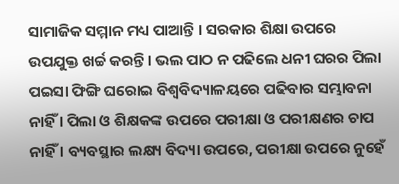ସାମାଜିକ ସମ୍ମାନ ମଧ୍ୟ ପାଆନ୍ତି । ସରକାର ଶିକ୍ଷା ଉପରେ ଉପଯୁକ୍ତ ଖର୍ଚ୍ଚ କରନ୍ତି । ଭଲ ପାଠ ନ ପଢିଲେ ଧନୀ ଘରର ପିଲା ପଇସା ଫିଙ୍ଗି ଘରୋଇ ବିଶ୍ୱବିଦ୍ୟାଳୟରେ ପଢିବାର ସମ୍ଭାବନା ନାହିଁ । ପିଲା ଓ ଶିକ୍ଷକଙ୍କ ଉପରେ ପରୀକ୍ଷା ଓ ପରୀକ୍ଷଣର ଚାପ ନାହିଁ । ବ୍ୟବସ୍ଥାର ଲକ୍ଷ୍ୟ ବିଦ୍ୟା ଉପରେ, ପରୀକ୍ଷା ଉପରେ ନୁହେଁ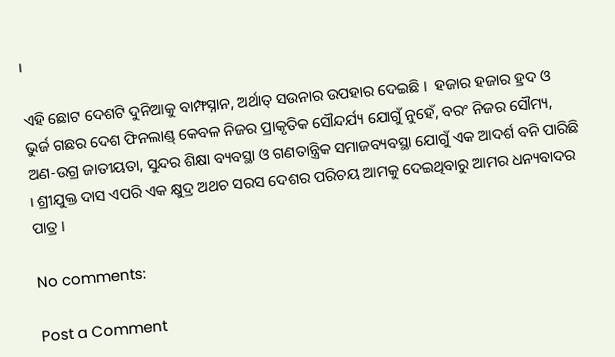।

ଏହି ଛୋଟ ଦେଶଟି ଦୁନିଆକୁ ବାମ୍ଫସ୍ନାନ, ଅର୍ଥାତ୍ ସଉନାର ଉପହାର ଦେଇଛି ।  ହଜାର ହଜାର ହ୍ରଦ ଓ ଭୁର୍ଜ ଗଛର ଦେଶ ଫିନଲାଣ୍ଡ୍ କେବଳ ନିଜର ପ୍ରାକୃତିକ ସୌନ୍ଦର୍ଯ୍ୟ ଯୋଗୁଁ ନୁହେଁ, ବରଂ ନିଜର ସୌମ୍ୟ, ଅଣ-ଉଗ୍ର ଜାତୀୟତା, ସୁନ୍ଦର ଶିକ୍ଷା ବ୍ୟବସ୍ଥା ଓ ଗଣତାନ୍ତ୍ରିକ ସମାଜବ୍ୟବସ୍ଥା ଯୋଗୁଁ ଏକ ଆଦର୍ଶ ବନି ପାରିଛି । ଶ୍ରୀଯୁକ୍ତ ଦାସ ଏପରି ଏକ କ୍ଷୁଦ୍ର ଅଥଚ ସରସ ଦେଶର ପରିଚୟ ଆମକୁ ଦେଇଥିବାରୁ ଆମର ଧନ୍ୟବାଦର ପାତ୍ର ।

No comments:

Post a Comment